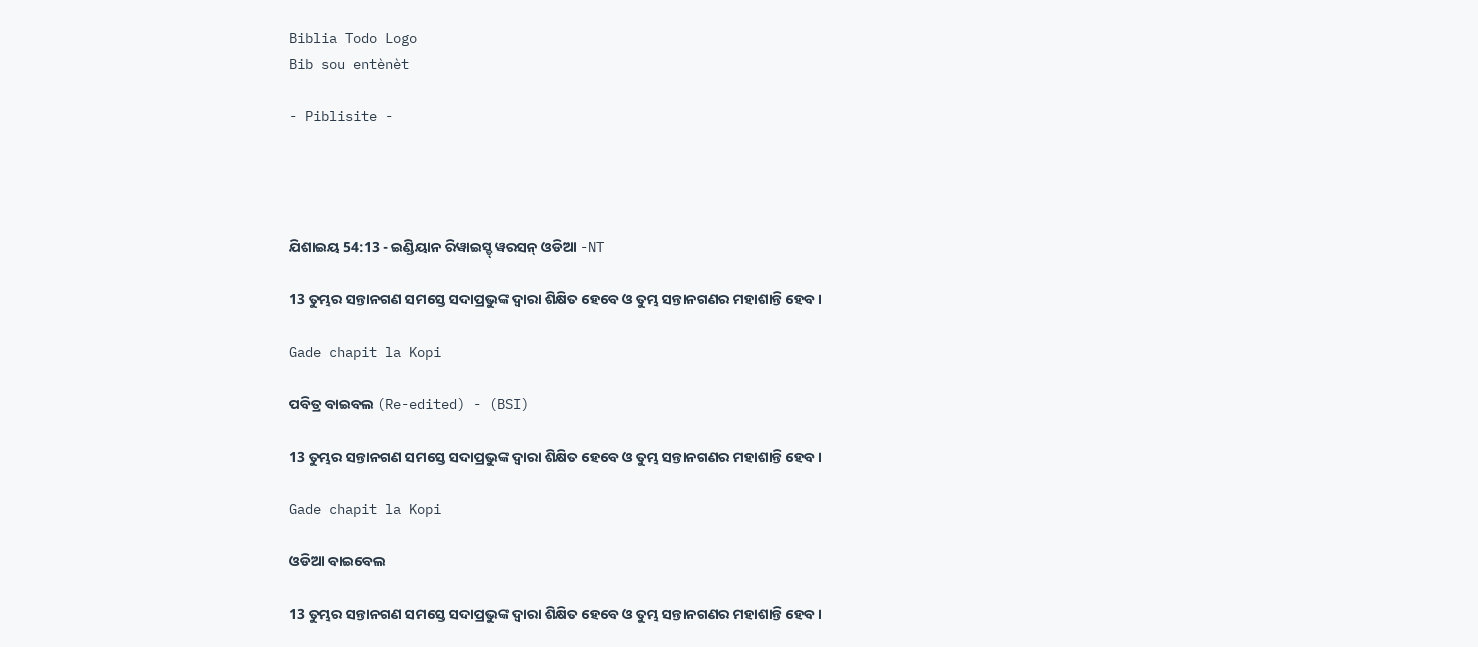Biblia Todo Logo
Bib sou entènèt

- Piblisite -




ଯିଶାଇୟ 54:13 - ଇଣ୍ଡିୟାନ ରିୱାଇସ୍ଡ୍ ୱରସନ୍ ଓଡିଆ -NT

13 ତୁମ୍ଭର ସନ୍ତାନଗଣ ସମସ୍ତେ ସଦାପ୍ରଭୁଙ୍କ ଦ୍ୱାରା ଶିକ୍ଷିତ ହେବେ ଓ ତୁମ୍ଭ ସନ୍ତାନଗଣର ମହାଶାନ୍ତି ହେବ।

Gade chapit la Kopi

ପବିତ୍ର ବାଇବଲ (Re-edited) - (BSI)

13 ତୁମ୍ଭର ସନ୍ତାନଗଣ ସମସ୍ତେ ସଦାପ୍ରଭୁଙ୍କ ଦ୍ଵାରା ଶିକ୍ଷିତ ହେବେ ଓ ତୁମ୍ଭ ସନ୍ତାନଗଣର ମହାଶାନ୍ତି ହେବ।

Gade chapit la Kopi

ଓଡିଆ ବାଇବେଲ

13 ତୁମ୍ଭର ସନ୍ତାନଗଣ ସମସ୍ତେ ସଦାପ୍ରଭୁଙ୍କ ଦ୍ୱାରା ଶିକ୍ଷିତ ହେବେ ଓ ତୁମ୍ଭ ସନ୍ତାନଗଣର ମହାଶାନ୍ତି ହେବ।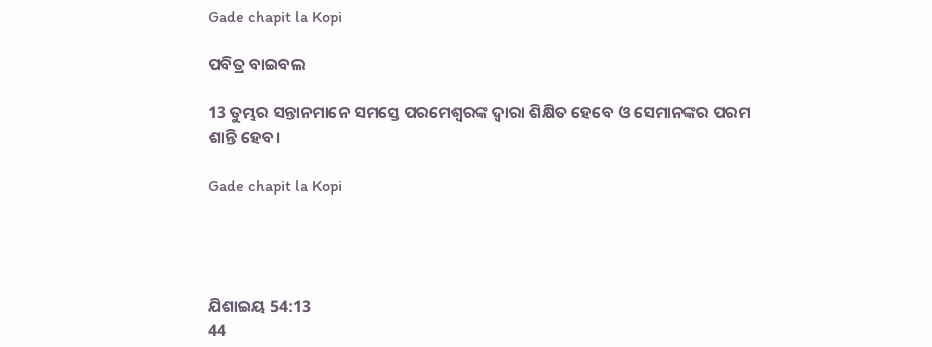Gade chapit la Kopi

ପବିତ୍ର ବାଇବଲ

13 ତୁମ୍ଭର ସନ୍ତାନମାନେ ସମସ୍ତେ ପରମେଶ୍ୱରଙ୍କ ଦ୍ୱାରା ଶିକ୍ଷିତ ହେବେ ଓ ସେମାନଙ୍କର ପରମ ଶାନ୍ତି ହେବ।

Gade chapit la Kopi




ଯିଶାଇୟ 54:13
44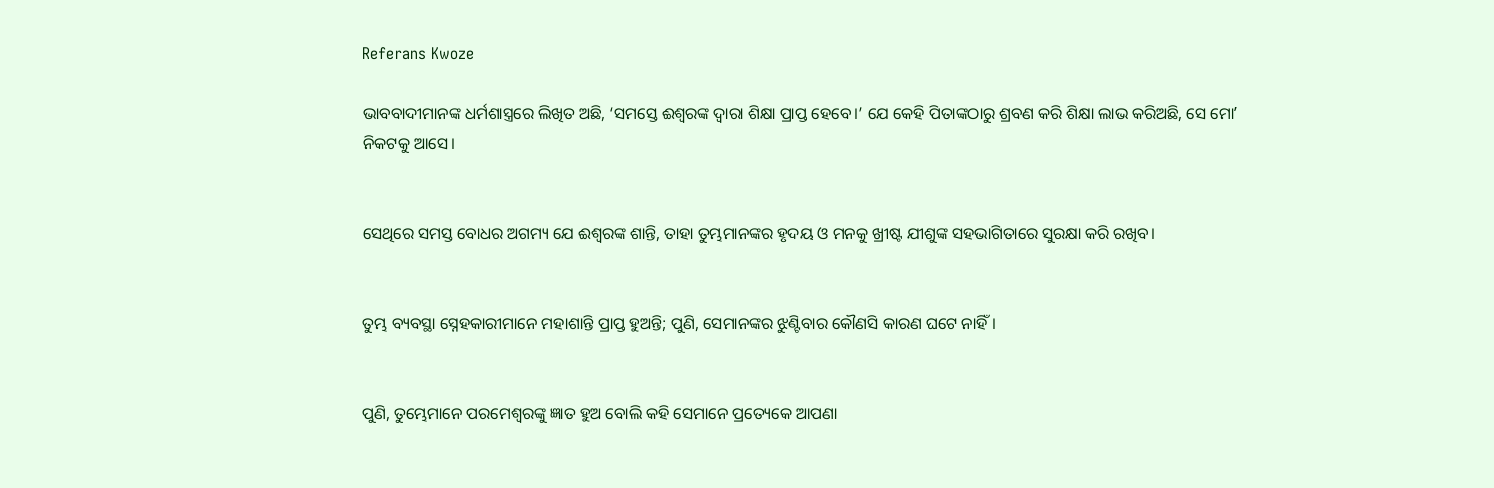Referans Kwoze

ଭାବବାଦୀମାନଙ୍କ ଧର୍ମଶାସ୍ତ୍ରରେ ଲିଖିତ ଅଛି, ‘ସମସ୍ତେ ଈଶ୍ବରଙ୍କ ଦ୍ୱାରା ଶିକ୍ଷା ପ୍ରାପ୍ତ ହେବେ।’ ଯେ କେହି ପିତାଙ୍କଠାରୁ ଶ୍ରବଣ କରି ଶିକ୍ଷା ଲାଭ କରିଅଛି, ସେ ମୋʼ ନିକଟକୁ ଆସେ।


ସେଥିରେ ସମସ୍ତ ବୋଧର ଅଗମ୍ୟ ଯେ ଈଶ୍ବରଙ୍କ ଶାନ୍ତି, ତାହା ତୁମ୍ଭମାନଙ୍କର ହୃଦୟ ଓ ମନକୁ ଖ୍ରୀଷ୍ଟ ଯୀଶୁଙ୍କ ସହଭାଗିତାରେ ସୁରକ୍ଷା କରି ରଖିବ।


ତୁମ୍ଭ ବ୍ୟବସ୍ଥା ସ୍ନେହକାରୀମାନେ ମହାଶାନ୍ତି ପ୍ରାପ୍ତ ହୁଅନ୍ତି; ପୁଣି, ସେମାନଙ୍କର ଝୁଣ୍ଟିବାର କୌଣସି କାରଣ ଘଟେ ନାହିଁ।


ପୁଣି, ତୁମ୍ଭେମାନେ ପରମେଶ୍ୱରଙ୍କୁ ଜ୍ଞାତ ହୁଅ ବୋଲି କହି ସେମାନେ ପ୍ରତ୍ୟେକେ ଆପଣା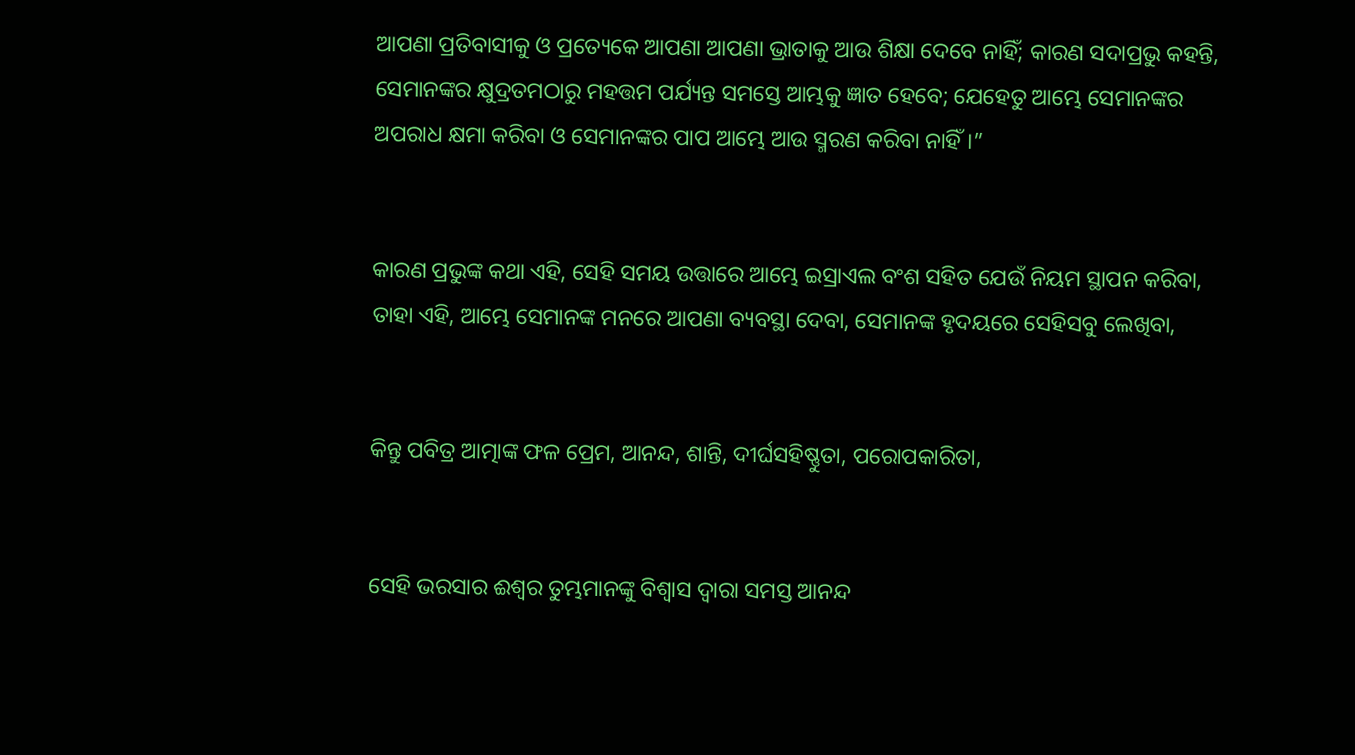ଆପଣା ପ୍ରତିବାସୀକୁ ଓ ପ୍ରତ୍ୟେକେ ଆପଣା ଆପଣା ଭ୍ରାତାକୁ ଆଉ ଶିକ୍ଷା ଦେବେ ନାହିଁ; କାରଣ ସଦାପ୍ରଭୁ କହନ୍ତି, ସେମାନଙ୍କର କ୍ଷୁଦ୍ରତମଠାରୁ ମହତ୍ତମ ପର୍ଯ୍ୟନ୍ତ ସମସ୍ତେ ଆମ୍ଭକୁ ଜ୍ଞାତ ହେବେ; ଯେହେତୁ ଆମ୍ଭେ ସେମାନଙ୍କର ଅପରାଧ କ୍ଷମା କରିବା ଓ ସେମାନଙ୍କର ପାପ ଆମ୍ଭେ ଆଉ ସ୍ମରଣ କରିବା ନାହିଁ।”


କାରଣ ପ୍ରଭୁଙ୍କ କଥା ଏହି, ସେହି ସମୟ ଉତ୍ତାରେ ଆମ୍ଭେ ଇସ୍ରାଏଲ ବଂଶ ସହିତ ଯେଉଁ ନିୟମ ସ୍ଥାପନ କରିବା, ତାହା ଏହି, ଆମ୍ଭେ ସେମାନଙ୍କ ମନରେ ଆପଣା ବ୍ୟବସ୍ଥା ଦେବା, ସେମାନଙ୍କ ହୃଦୟରେ ସେହିସବୁ ଲେଖିବା,


କିନ୍ତୁ ପବିତ୍ର ଆତ୍ମାଙ୍କ ଫଳ ପ୍ରେମ, ଆନନ୍ଦ, ଶାନ୍ତି, ଦୀର୍ଘସହିଷ୍ଣୁତା, ପରୋପକାରିତା,


ସେହି ଭରସାର ଈଶ୍ବର ତୁମ୍ଭମାନଙ୍କୁ ବିଶ୍ୱାସ ଦ୍ୱାରା ସମସ୍ତ ଆନନ୍ଦ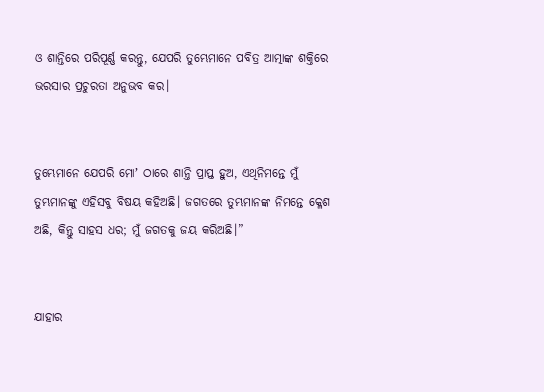ଓ ଶାନ୍ତିରେ ପରିପୂର୍ଣ୍ଣ କରନ୍ତୁ, ଯେପରି ତୁମ୍ଭେମାନେ ପବିତ୍ର ଆତ୍ମାଙ୍କ ଶକ୍ତିରେ ଭରସାର ପ୍ରଚୁରତା ଅନୁଭବ କର।


ତୁମ୍ଭେମାନେ ଯେପରି ମୋʼ ଠାରେ ଶାନ୍ତି ପ୍ରାପ୍ତ ହୁଅ, ଏଥିନିମନ୍ତେ ମୁଁ ତୁମ୍ଭମାନଙ୍କୁ ଏହିସବୁ ବିଷୟ କହିଅଛି। ଜଗତରେ ତୁମ୍ଭମାନଙ୍କ ନିମନ୍ତେ କ୍ଳେଶ ଅଛି, କିନ୍ତୁ ସାହସ ଧର; ମୁଁ ଜଗତକୁ ଜୟ କରିଅଛି।”


ଯାହାର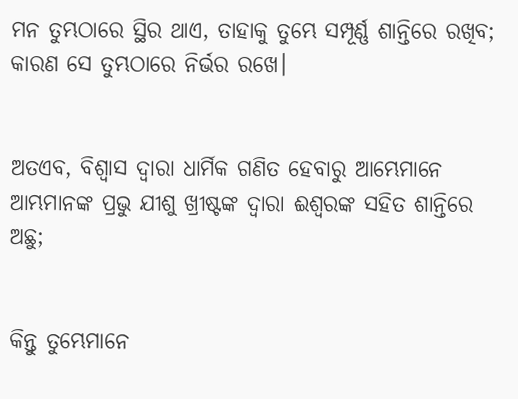ମନ ତୁମ୍ଭଠାରେ ସ୍ଥିର ଥାଏ, ତାହାକୁ ତୁମ୍ଭେ ସମ୍ପୂର୍ଣ୍ଣ ଶାନ୍ତିରେ ରଖିବ; କାରଣ ସେ ତୁମ୍ଭଠାରେ ନିର୍ଭର ରଖେ।


ଅତଏବ, ବିଶ୍ୱାସ ଦ୍ୱାରା ଧାର୍ମିକ ଗଣିତ ହେବାରୁ ଆମ୍ଭେମାନେ ଆମ୍ଭମାନଙ୍କ ପ୍ରଭୁ ଯୀଶୁ ଖ୍ରୀଷ୍ଟଙ୍କ ଦ୍ୱାରା ଈଶ୍ବରଙ୍କ ସହିତ ଶାନ୍ତିରେ ଅଛୁ;


କିନ୍ତୁ ତୁମ୍ଭେମାନେ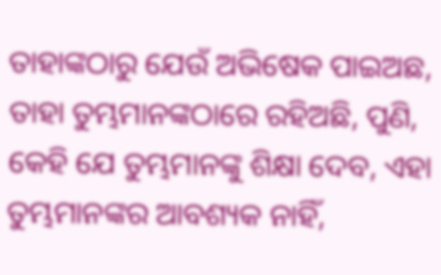ତାହାଙ୍କଠାରୁ ଯେଉଁ ଅଭିଷେକ ପାଇଅଛ, ତାହା ତୁମ୍ଭମାନଙ୍କଠାରେ ରହିଅଛି, ପୁଣି, କେହି ଯେ ତୁମ୍ଭମାନଙ୍କୁ ଶିକ୍ଷା ଦେବ, ଏହା ତୁମ୍ଭମାନଙ୍କର ଆବଶ୍ୟକ ନାହିଁ,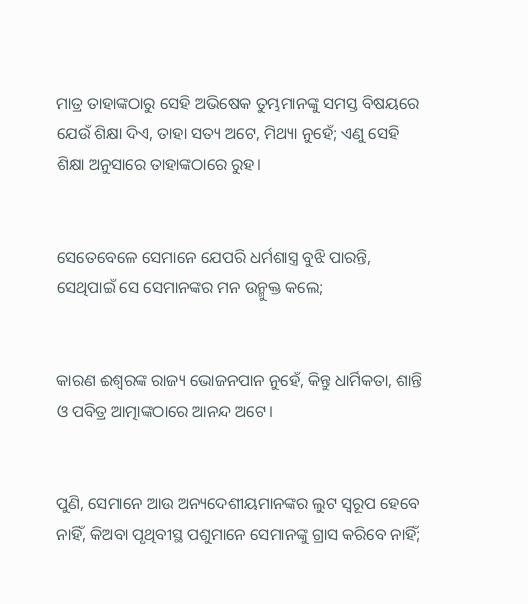ମାତ୍ର ତାହାଙ୍କଠାରୁ ସେହି ଅଭିଷେକ ତୁମ୍ଭମାନଙ୍କୁ ସମସ୍ତ ବିଷୟରେ ଯେଉଁ ଶିକ୍ଷା ଦିଏ, ତାହା ସତ୍ୟ ଅଟେ, ମିଥ୍ୟା ନୁହେଁ; ଏଣୁ ସେହି ଶିକ୍ଷା ଅନୁସାରେ ତାହାଙ୍କଠାରେ ରୁହ।


ସେତେବେଳେ ସେମାନେ ଯେପରି ଧର୍ମଶାସ୍ତ୍ର ବୁଝି ପାରନ୍ତି, ସେଥିପାଇଁ ସେ ସେମାନଙ୍କର ମନ ଉନ୍ମୁକ୍ତ କଲେ;


କାରଣ ଈଶ୍ବରଙ୍କ ରାଜ୍ୟ ଭୋଜନପାନ ନୁହେଁ, କିନ୍ତୁ ଧାର୍ମିକତା, ଶାନ୍ତି ଓ ପବିତ୍ର ଆତ୍ମାଙ୍କଠାରେ ଆନନ୍ଦ ଅଟେ।


ପୁଣି, ସେମାନେ ଆଉ ଅନ୍ୟଦେଶୀୟମାନଙ୍କର ଲୁଟ ସ୍ୱରୂପ ହେବେ ନାହିଁ, କିଅବା ପୃଥିବୀସ୍ଥ ପଶୁମାନେ ସେମାନଙ୍କୁ ଗ୍ରାସ କରିବେ ନାହିଁ;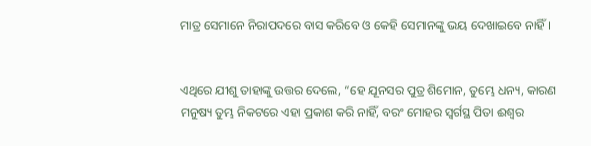ମାତ୍ର ସେମାନେ ନିରାପଦରେ ବାସ କରିବେ ଓ କେହି ସେମାନଙ୍କୁ ଭୟ ଦେଖାଇବେ ନାହିଁ।


ଏଥିରେ ଯୀଶୁ ତାହାଙ୍କୁ ଉତ୍ତର ଦେଲେ, “ହେ ଯୂନସର ପୁତ୍ର ଶିମୋନ, ତୁମ୍ଭେ ଧନ୍ୟ, କାରଣ ମନୁଷ୍ୟ ତୁମ୍ଭ ନିକଟରେ ଏହା ପ୍ରକାଶ କରି ନାହିଁ, ବରଂ ମୋହର ସ୍ୱର୍ଗସ୍ଥ ପିତା ଈଶ୍ବର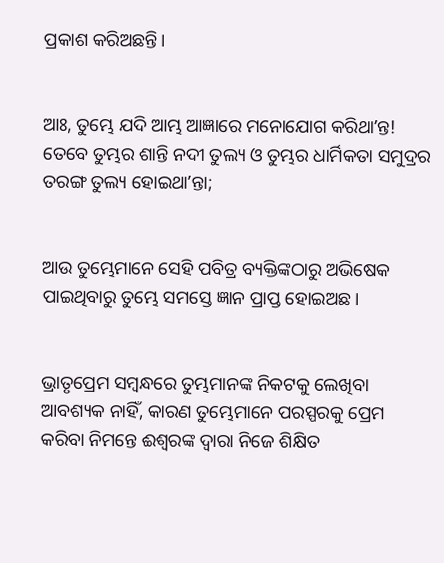ପ୍ରକାଶ କରିଅଛନ୍ତି।


ଆଃ, ତୁମ୍ଭେ ଯଦି ଆମ୍ଭ ଆଜ୍ଞାରେ ମନୋଯୋଗ କରିଥାʼନ୍ତ! ତେବେ ତୁମ୍ଭର ଶାନ୍ତି ନଦୀ ତୁଲ୍ୟ ଓ ତୁମ୍ଭର ଧାର୍ମିକତା ସମୁଦ୍ରର ତରଙ୍ଗ ତୁଲ୍ୟ ହୋଇଥାʼନ୍ତା;


ଆଉ ତୁମ୍ଭେମାନେ ସେହି ପବିତ୍ର ବ୍ୟକ୍ତିଙ୍କଠାରୁ ଅଭିଷେକ ପାଇଥିବାରୁ ତୁମ୍ଭେ ସମସ୍ତେ ଜ୍ଞାନ ପ୍ରାପ୍ତ ହୋଇଅଛ।


ଭ୍ରାତୃପ୍ରେମ ସମ୍ବନ୍ଧରେ ତୁମ୍ଭମାନଙ୍କ ନିକଟକୁ ଲେଖିବା ଆବଶ୍ୟକ ନାହିଁ, କାରଣ ତୁମ୍ଭେମାନେ ପରସ୍ପରକୁ ପ୍ରେମ କରିବା ନିମନ୍ତେ ଈଶ୍ବରଙ୍କ ଦ୍ୱାରା ନିଜେ ଶିକ୍ଷିତ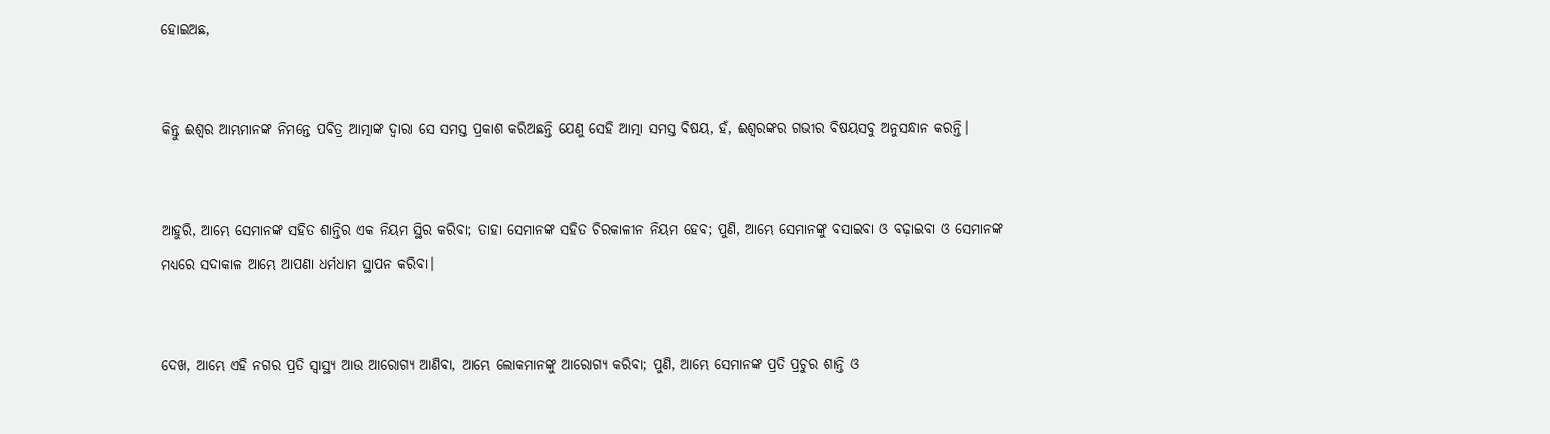ହୋଇଅଛ,


କିନ୍ତୁ ଈଶ୍ବର ଆମ୍ଭମାନଙ୍କ ନିମନ୍ତେ ପବିତ୍ର ଆତ୍ମାଙ୍କ ଦ୍ୱାରା ସେ ସମସ୍ତ ପ୍ରକାଶ କରିଅଛନ୍ତି ଯେଣୁ ସେହି ଆତ୍ମା ସମସ୍ତ ବିଷୟ, ହଁ, ଈଶ୍ବରଙ୍କର ଗଭୀର ବିଷୟସବୁ ଅନୁସନ୍ଧାନ କରନ୍ତି।


ଆହୁରି, ଆମ୍ଭେ ସେମାନଙ୍କ ସହିତ ଶାନ୍ତିର ଏକ ନିୟମ ସ୍ଥିର କରିବା; ତାହା ସେମାନଙ୍କ ସହିତ ଚିରକାଳୀନ ନିୟମ ହେବ; ପୁଣି, ଆମ୍ଭେ ସେମାନଙ୍କୁ ବସାଇବା ଓ ବଢ଼ାଇବା ଓ ସେମାନଙ୍କ ମଧ୍ୟରେ ସଦାକାଳ ଆମ୍ଭେ ଆପଣା ଧର୍ମଧାମ ସ୍ଥାପନ କରିବା।


ଦେଖ, ଆମ୍ଭେ ଏହି ନଗର ପ୍ରତି ସ୍ୱାସ୍ଥ୍ୟ ଆଉ ଆରୋଗ୍ୟ ଆଣିବା, ଆମ୍ଭେ ଲୋକମାନଙ୍କୁ ଆରୋଗ୍ୟ କରିବା; ପୁଣି, ଆମ୍ଭେ ସେମାନଙ୍କ ପ୍ରତି ପ୍ରଚୁର ଶାନ୍ତି ଓ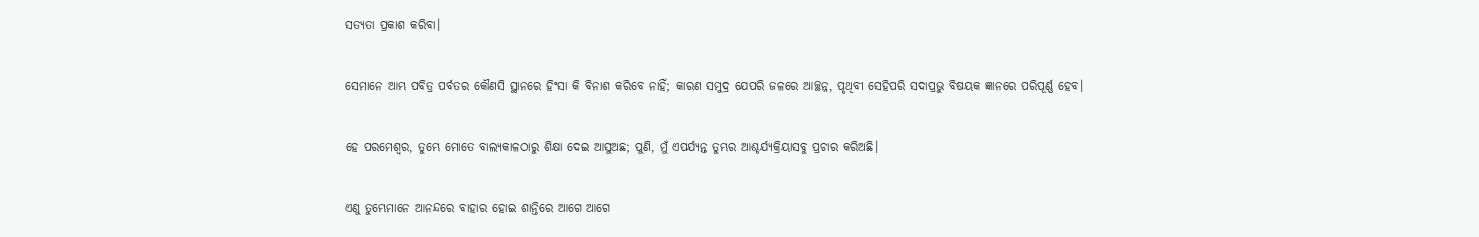ସତ୍ୟତା ପ୍ରକାଶ କରିବା।


ସେମାନେ ଆମ୍ଭ ପବିତ୍ର ପର୍ବତର କୌଣସି ସ୍ଥାନରେ ହିଂସା କି ବିନାଶ କରିବେ ନାହିଁ; କାରଣ ସମୁଦ୍ର ଯେପରି ଜଳରେ ଆଚ୍ଛନ୍ନ, ପୃଥିବୀ ସେହିପରି ସଦାପ୍ରଭୁ ବିଷୟକ ଜ୍ଞାନରେ ପରିପୂର୍ଣ୍ଣ ହେବ।


ହେ ପରମେଶ୍ୱର, ତୁମ୍ଭେ ମୋତେ ବାଲ୍ୟକାଳଠାରୁ ଶିକ୍ଷା ଦେଇ ଆସୁଅଛ; ପୁଣି, ମୁଁ ଏପର୍ଯ୍ୟନ୍ତ ତୁମ୍ଭର ଆଶ୍ଚର୍ଯ୍ୟକ୍ରିୟାସବୁ ପ୍ରଚାର କରିଅଛି।


ଏଣୁ ତୁମ୍ଭେମାନେ ଆନନ୍ଦରେ ବାହାର ହୋଇ ଶାନ୍ତିରେ ଆଗେ ଆଗେ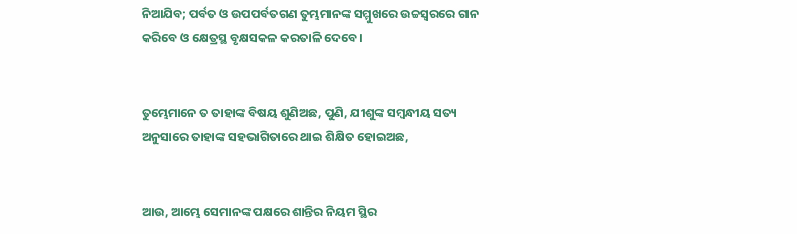ନିଆଯିବ; ପର୍ବତ ଓ ଉପପର୍ବତଗଣ ତୁମ୍ଭମାନଙ୍କ ସମ୍ମୁଖରେ ଉଚ୍ଚସ୍ୱରରେ ଗାନ କରିବେ ଓ କ୍ଷେତ୍ରସ୍ଥ ବୃକ୍ଷସକଳ କରତାଳି ଦେବେ।


ତୁମ୍ଭେମାନେ ତ ତାହାଙ୍କ ବିଷୟ ଶୁଣିଅଛ, ପୁଣି, ଯୀଶୁଙ୍କ ସମ୍ବନ୍ଧୀୟ ସତ୍ୟ ଅନୁସାରେ ତାହାଙ୍କ ସହଭାଗିତାରେ ଥାଇ ଶିକ୍ଷିତ ହୋଇଅଛ,


ଆଉ, ଆମ୍ଭେ ସେମାନଙ୍କ ପକ୍ଷରେ ଶାନ୍ତିର ନିୟମ ସ୍ଥିର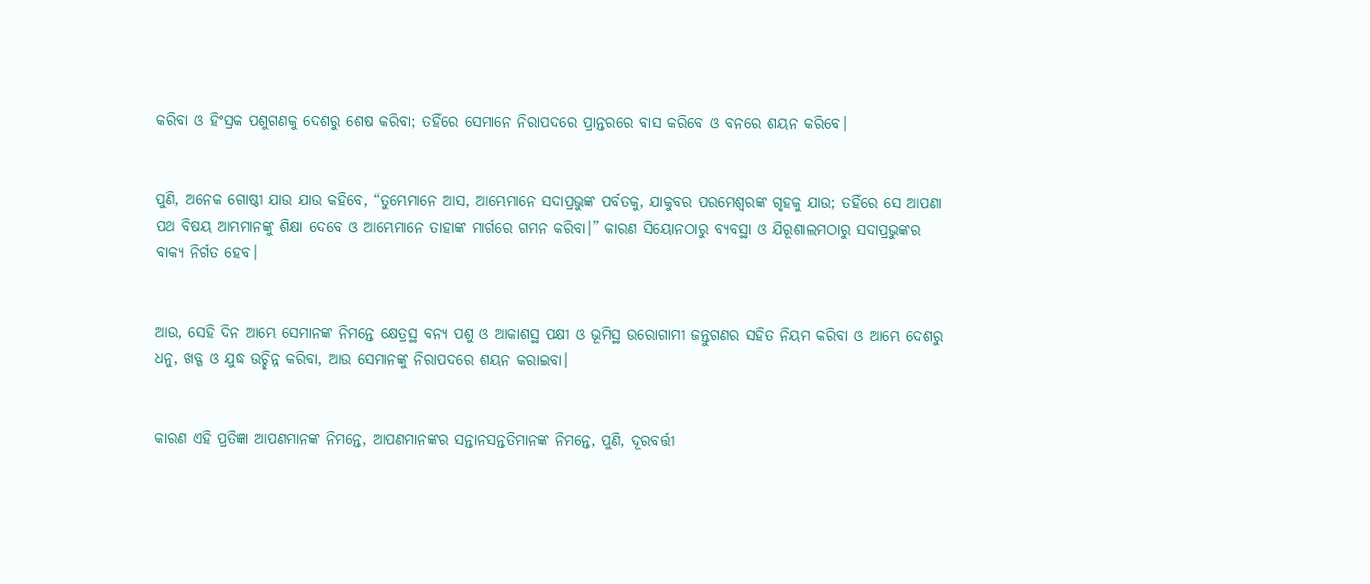କରିବା ଓ ହିଂସ୍ରକ ପଶୁଗଣକୁ ଦେଶରୁ ଶେଷ କରିବା; ତହିଁରେ ସେମାନେ ନିରାପଦରେ ପ୍ରାନ୍ତରରେ ବାସ କରିବେ ଓ ବନରେ ଶୟନ କରିବେ।


ପୁଣି, ଅନେକ ଗୋଷ୍ଠୀ ଯାଉ ଯାଉ କହିବେ, “ତୁମ୍ଭେମାନେ ଆସ, ଆମ୍ଭେମାନେ ସଦାପ୍ରଭୁଙ୍କ ପର୍ବତକୁ, ଯାକୁବର ପରମେଶ୍ୱରଙ୍କ ଗୃହକୁ ଯାଉ; ତହିଁରେ ସେ ଆପଣା ପଥ ବିଷୟ ଆମ୍ଭମାନଙ୍କୁ ଶିକ୍ଷା ଦେବେ ଓ ଆମ୍ଭେମାନେ ତାହାଙ୍କ ମାର୍ଗରେ ଗମନ କରିବା।” କାରଣ ସିୟୋନଠାରୁ ବ୍ୟବସ୍ଥା ଓ ଯିରୂଶାଲମଠାରୁ ସଦାପ୍ରଭୁଙ୍କର ବାକ୍ୟ ନିର୍ଗତ ହେବ।


ଆଉ, ସେହି ଦିନ ଆମ୍ଭେ ସେମାନଙ୍କ ନିମନ୍ତେ କ୍ଷେତ୍ରସ୍ଥ ବନ୍ୟ ପଶୁ ଓ ଆକାଶସ୍ଥ ପକ୍ଷୀ ଓ ଭୂମିସ୍ଥ ଉରୋଗାମୀ ଜନ୍ତୁଗଣର ସହିତ ନିୟମ କରିବା ଓ ଆମ୍ଭେ ଦେଶରୁ ଧନୁ, ଖଡ୍ଗ ଓ ଯୁଦ୍ଧ ଉଚ୍ଛିନ୍ନ କରିବା, ଆଉ ସେମାନଙ୍କୁ ନିରାପଦରେ ଶୟନ କରାଇବା।


କାରଣ ଏହି ପ୍ରତିଜ୍ଞା ଆପଣମାନଙ୍କ ନିମନ୍ତେ, ଆପଣମାନଙ୍କର ସନ୍ତାନସନ୍ତତିମାନଙ୍କ ନିମନ୍ତେ, ପୁଣି, ଦୂରବର୍ତ୍ତୀ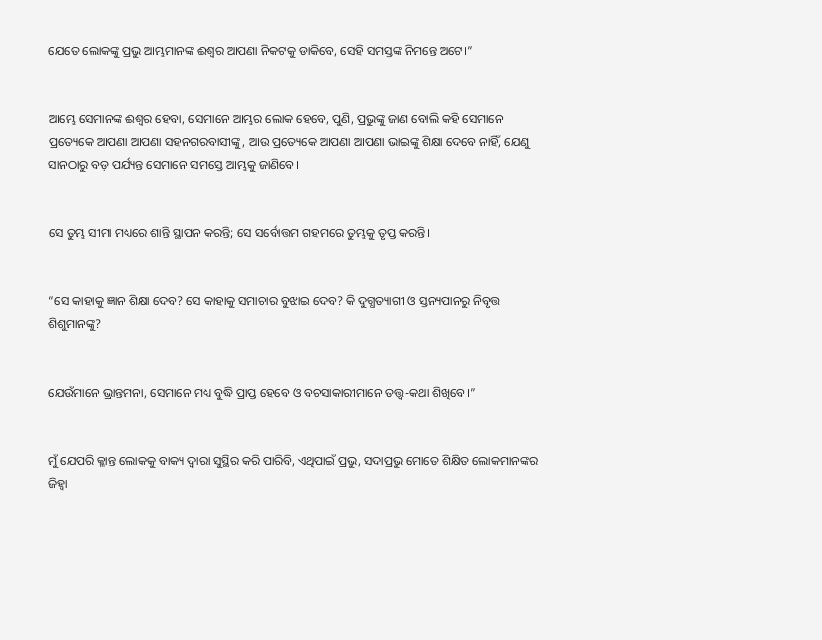ଯେତେ ଲୋକଙ୍କୁ ପ୍ରଭୁ ଆମ୍ଭମାନଙ୍କ ଈଶ୍ବର ଆପଣା ନିକଟକୁ ଡାକିବେ, ସେହି ସମସ୍ତଙ୍କ ନିମନ୍ତେ ଅଟେ।”


ଆମ୍ଭେ ସେମାନଙ୍କ ଈଶ୍ବର ହେବା, ସେମାନେ ଆମ୍ଭର ଲୋକ ହେବେ, ପୁଣି, ପ୍ରଭୁଙ୍କୁ ଜାଣ ବୋଲି କହି ସେମାନେ ପ୍ରତ୍ୟେକେ ଆପଣା ଆପଣା ସହନଗରବାସୀଙ୍କୁ, ଆଉ ପ୍ରତ୍ୟେକେ ଆପଣା ଆପଣା ଭାଇଙ୍କୁ ଶିକ୍ଷା ଦେବେ ନାହିଁ, ଯେଣୁ ସାନଠାରୁ ବଡ଼ ପର୍ଯ୍ୟନ୍ତ ସେମାନେ ସମସ୍ତେ ଆମ୍ଭକୁ ଜାଣିବେ।


ସେ ତୁମ୍ଭ ସୀମା ମଧ୍ୟରେ ଶାନ୍ତି ସ୍ଥାପନ କରନ୍ତି; ସେ ସର୍ବୋତ୍ତମ ଗହମରେ ତୁମ୍ଭକୁ ତୃପ୍ତ କରନ୍ତି।


“ସେ କାହାକୁ ଜ୍ଞାନ ଶିକ୍ଷା ଦେବ? ସେ କାହାକୁ ସମାଚାର ବୁଝାଇ ଦେବ? କି ଦୁଗ୍ଧତ୍ୟାଗୀ ଓ ସ୍ତନ୍ୟପାନରୁ ନିବୃତ୍ତ ଶିଶୁମାନଙ୍କୁ?


ଯେଉଁମାନେ ଭ୍ରାନ୍ତମନା, ସେମାନେ ମଧ୍ୟ ବୁଦ୍ଧି ପ୍ରାପ୍ତ ହେବେ ଓ ବଚସାକାରୀମାନେ ତତ୍ତ୍ୱ-କଥା ଶିଖିବେ।”


ମୁଁ ଯେପରି କ୍ଳାନ୍ତ ଲୋକକୁ ବାକ୍ୟ ଦ୍ୱାରା ସୁସ୍ଥିର କରି ପାରିବି, ଏଥିପାଇଁ ପ୍ରଭୁ, ସଦାପ୍ରଭୁ ମୋତେ ଶିକ୍ଷିତ ଲୋକମାନଙ୍କର ଜିହ୍ୱା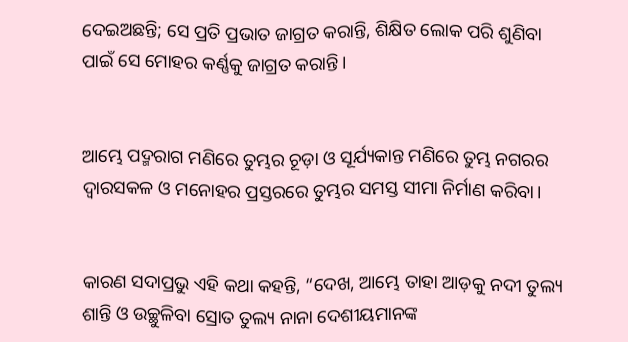ଦେଇଅଛନ୍ତି; ସେ ପ୍ରତି ପ୍ରଭାତ ଜାଗ୍ରତ କରାନ୍ତି, ଶିକ୍ଷିତ ଲୋକ ପରି ଶୁଣିବା ପାଇଁ ସେ ମୋହର କର୍ଣ୍ଣକୁ ଜାଗ୍ରତ କରାନ୍ତି।


ଆମ୍ଭେ ପଦ୍ମରାଗ ମଣିରେ ତୁମ୍ଭର ଚୂଡ଼ା ଓ ସୂର୍ଯ୍ୟକାନ୍ତ ମଣିରେ ତୁମ୍ଭ ନଗରର ଦ୍ୱାରସକଳ ଓ ମନୋହର ପ୍ରସ୍ତରରେ ତୁମ୍ଭର ସମସ୍ତ ସୀମା ନିର୍ମାଣ କରିବା।


କାରଣ ସଦାପ୍ରଭୁ ଏହି କଥା କହନ୍ତି, “ଦେଖ, ଆମ୍ଭେ ତାହା ଆଡ଼କୁ ନଦୀ ତୁଲ୍ୟ ଶାନ୍ତି ଓ ଉଚ୍ଛୁଳିବା ସ୍ରୋତ ତୁଲ୍ୟ ନାନା ଦେଶୀୟମାନଙ୍କ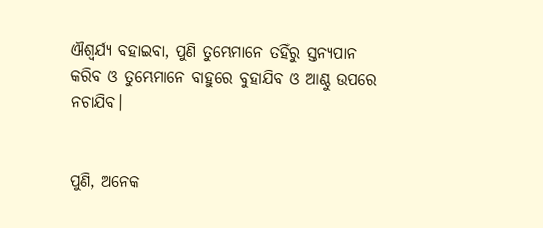ଐଶ୍ୱର୍ଯ୍ୟ ବହାଇବା, ପୁଣି ତୁମ୍ଭେମାନେ ତହିଁରୁ ସ୍ତନ୍ୟପାନ କରିବ ଓ ତୁମ୍ଭେମାନେ ବାହୁରେ ବୁହାଯିବ ଓ ଆଣ୍ଠୁ ଉପରେ ନଚାଯିବ।


ପୁଣି, ଅନେକ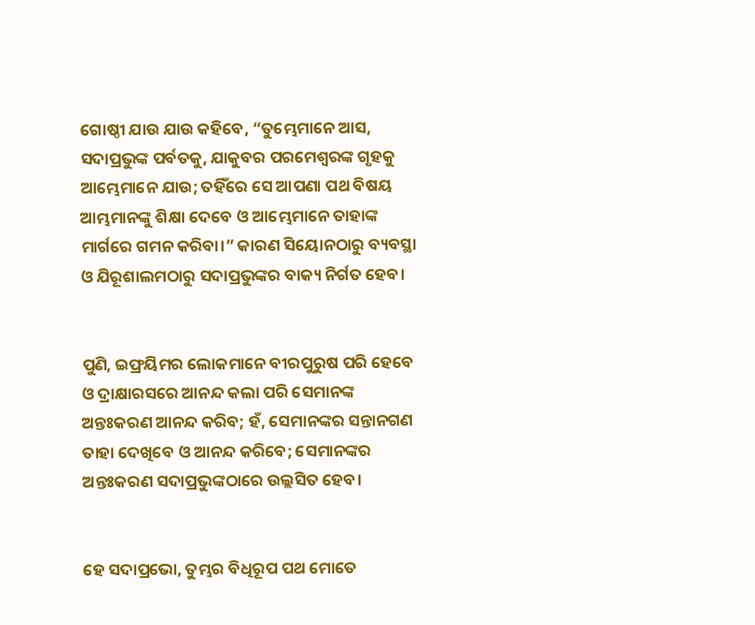ଗୋଷ୍ଠୀ ଯାଉ ଯାଉ କହିବେ, “ତୁମ୍ଭେମାନେ ଆସ, ସଦାପ୍ରଭୁଙ୍କ ପର୍ବତକୁ, ଯାକୁବର ପରମେଶ୍ୱରଙ୍କ ଗୃହକୁ ଆମ୍ଭେମାନେ ଯାଉ; ତହିଁରେ ସେ ଆପଣା ପଥ ବିଷୟ ଆମ୍ଭମାନଙ୍କୁ ଶିକ୍ଷା ଦେବେ ଓ ଆମ୍ଭେମାନେ ତାହାଙ୍କ ମାର୍ଗରେ ଗମନ କରିବା।” କାରଣ ସିୟୋନଠାରୁ ବ୍ୟବସ୍ଥା ଓ ଯିରୂଶାଲମଠାରୁ ସଦାପ୍ରଭୁଙ୍କର ବାକ୍ୟ ନିର୍ଗତ ହେବ।


ପୁଣି, ଇଫ୍ରୟିମର ଲୋକମାନେ ବୀରପୁରୁଷ ପରି ହେବେ ଓ ଦ୍ରାକ୍ଷାରସରେ ଆନନ୍ଦ କଲା ପରି ସେମାନଙ୍କ ଅନ୍ତଃକରଣ ଆନନ୍ଦ କରିବ; ହଁ, ସେମାନଙ୍କର ସନ୍ତାନଗଣ ତାହା ଦେଖିବେ ଓ ଆନନ୍ଦ କରିବେ; ସେମାନଙ୍କର ଅନ୍ତଃକରଣ ସଦାପ୍ରଭୁଙ୍କଠାରେ ଉଲ୍ଲସିତ ହେବ।


ହେ ସଦାପ୍ରଭୋ, ତୁମ୍ଭର ବିଧିରୂପ ପଥ ମୋତେ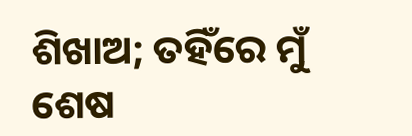ଶିଖାଅ; ତହିଁରେ ମୁଁ ଶେଷ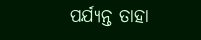ପର୍ଯ୍ୟନ୍ତ ତାହା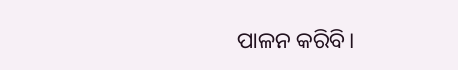ପାଳନ କରିବି।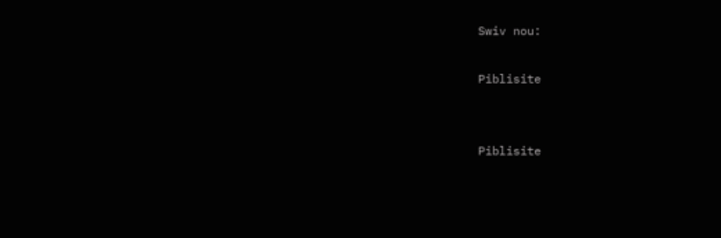Swiv nou:

Piblisite


Piblisite